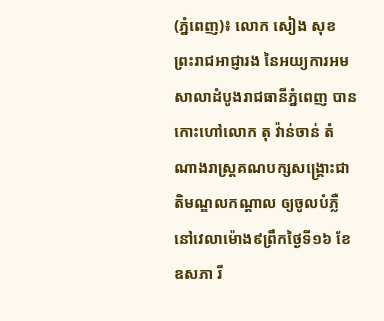(ភ្នំពេញ)៖ លោក សៀង សុខ ព្រះរាជអាជ្ញារង នៃអយ្យការអមសាលាដំបូងរាជធានីភ្នំពេញ បានកោះហៅលោក តុ វ៉ាន់ចាន់ តំណាងរាស្ត្រគណបក្សសង្គ្រោះជាតិមណ្ឌលកណ្ដាល ឲ្យចូលបំភ្លឺនៅវេលាម៉ោង៩ព្រឹកថ្ងៃទី១៦ ខែឧសភា រី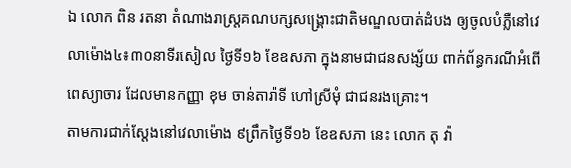ឯ លោក ពិន រតនា តំណាងរាស្ត្រគណបក្សសង្គ្រោះជាតិមណ្ឌលបាត់ដំបង ឲ្យចូលបំភ្លឺនៅវេលាម៉ោង៤៖៣០នាទីរសៀល ថ្ងៃទី១៦ ខែឧសភា ក្នុងនាមជាជនសង្ស័យ ពាក់ព័ន្ធករណីអំពើពេស្យាចារ ដែលមានកញ្ញា ខុម ចាន់តារ៉ាទី ហៅស្រីមុំ ជាជនរងគ្រោះ។
តាមការជាក់ស្តែងនៅវេលាម៉ោង ៩ព្រឹកថ្ងៃទី១៦ ខែឧសភា នេះ លោក តុ វ៉ា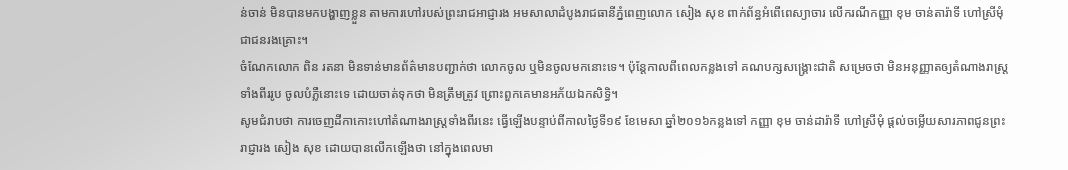ន់ចាន់ មិនបានមកបង្ហាញខ្លួន តាមការហៅរបស់ព្រះរាជអាជ្ញារង អមសាលាដំបូងរាជធានីភ្នំពេញលោក សៀង សុខ ពាក់ព័ន្ធអំពើពេស្យាចារ លើករណីកញ្ញា ខុម ចាន់តារ៉ាទី ហៅស្រីមុំ ជាជនរងគ្រោះ។
ចំណែកលោក ពិន រតនា មិនទាន់មានព័ត៌មានបញ្ជាក់ថា លោកចូល ឬមិនចូលមកនោះទេ។ ប៉ុន្តែកាលពីពេលកន្លងទៅ គណបក្សសង្គ្រោះជាតិ សម្រេចថា មិនអនុញ្ញាតឲ្យតំណាងរាស្ត្រទាំងពីររូប ចូលបំភ្លឺនោះទេ ដោយចាត់ទុកថា មិនត្រឹមត្រូវ ព្រោះពួកគេមានអភ័យឯកសិទ្ធិ។
សូមជំរាបថា ការចេញដីកាកោះហៅតំណាងរាស្រ្តទាំងពីរនេះ ធ្វើឡើងបន្ទាប់ពីកាលថ្ងៃទី១៩ ខែមេសា ឆ្នាំ២០១៦កន្លងទៅ កញ្ញា ខុម ចាន់ដារ៉ាទី ហៅស្រីមុំ ផ្តល់ចម្លើយសារភាពជូនព្រះរាជ្ញារង សៀង សុខ ដោយបានលើកឡើងថា នៅក្នុងពេលមា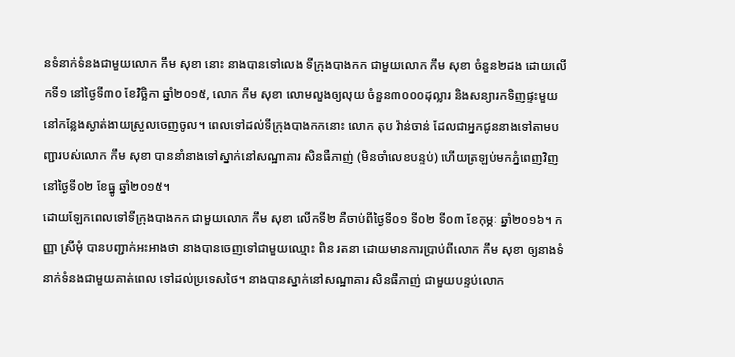នទំនាក់ទំនងជាមួយលោក កឹម សុខា នោះ នាងបានទៅលេង ទីក្រុងបាងកក ជាមួយលោក កឹម សុខា ចំនួន២ដង ដោយលើកទី១ នៅថ្ងៃទី៣០ ខែវិច្ឆិកា ឆ្នាំ២០១៥, លោក កឹម សុខា លោមលួងឲ្យលុយ ចំនួន៣០០០ដុល្លារ និងសន្យារកទិញផ្ទះមួយនៅកន្លែងស្ងាត់ងាយស្រួលចេញចូល។ ពេលទៅដល់ទីក្រុងបាងកកនោះ លោក តុប វ៉ាន់ចាន់ ដែលជាអ្នកជូននាងទៅតាមបញ្ជារបស់លោក កឹម សុខា បាននាំនាងទៅស្នាក់នៅសណ្ឋាគារ សិនធឺភាញ់ (មិនចាំលេខបន្ទប់) ហើយត្រឡប់មកភ្នំពេញវិញ នៅថ្ងៃទី០២ ខែធ្នូ ឆ្នាំ២០១៥។
ដោយឡែកពេលទៅទីក្រុងបាងកក ជាមួយលោក កឹម សុខា លើកទី២ គឺចាប់ពីថ្ងៃទី០១ ទី០២ ទី០៣ ខែកុម្ភៈ ឆ្នាំ២០១៦។ កញ្ញា ស្រីមុំ បានបញ្ជាក់អះអាងថា នាងបានចេញទៅជាមួយឈ្មោះ ពិន រតនា ដោយមានការប្រាប់ពីលោក កឹម សុខា ឲ្យនាងទំនាក់ទំនងជាមួយគាត់ពេល ទៅដល់ប្រទេសថៃ។ នាងបានស្នាក់នៅសណ្ឋាគារ សិនធឺភាញ់ ជាមួយបន្ទប់លោក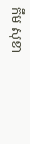កឹម សុខា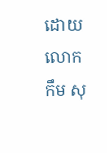ដោយលោក កឹម សុ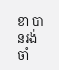ខា បានរង់ចាំ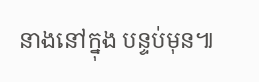នាងនៅក្នុង បន្ទប់មុន៕